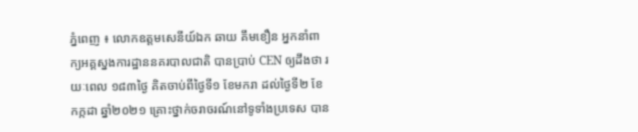ភ្នំពេញ ៖ លោកឧត្តមសេនីយ៍ឯក ឆាយ គឹមខឿន អ្នកនាំពាក្យអគ្គស្នងការដ្ឋាននគរបាលជាតិ បានប្រាប់ CEN ឲ្យដឹងថា រយៈពេល ១៨៣ថ្ងៃ គិតចាប់ពីថ្ងៃទី១ ខែមករា ដល់ថ្ងៃទី២ ខែកក្កដា ឆ្នាំ២០២១ គ្រោះថ្នាក់ចរាចរណ៍នៅទូទាំងប្រទេស បាន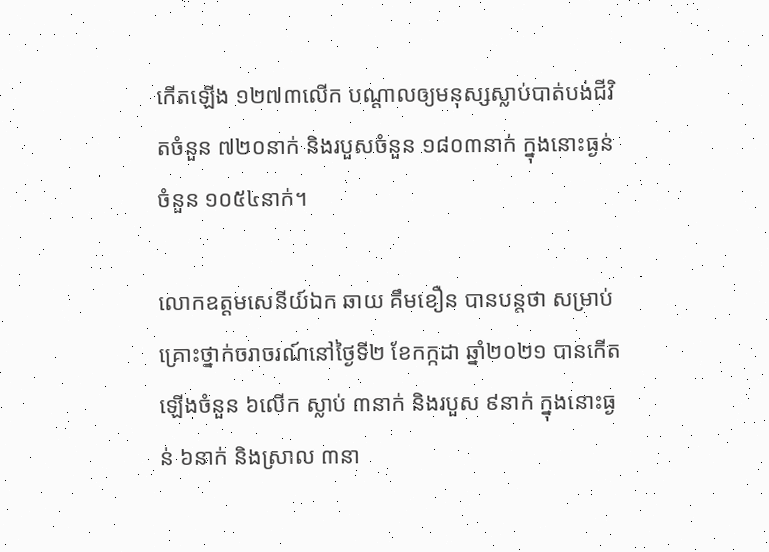កើតឡើង ១២៧៣លើក បណ្តាលឲ្យមនុស្សស្លាប់បាត់បង់ជីវិតចំនួន ៧២០នាក់ និងរបួសចំនួន ១៨០៣នាក់ ក្នុងនោះធ្ងន់ចំនួន ១០៥៤នាក់។

លោកឧត្តមសេនីយ៍ឯក ឆាយ គឹមខឿន បានបន្តថា សម្រាប់គ្រោះថ្នាក់ចរាចរណ៍នៅថ្ងៃទី២ ខែកក្កដា ឆ្នាំ២០២១ បានកើតឡើងចំនួន ៦លើក ស្លាប់ ៣នាក់ និងរបួស ៩នាក់ ក្នុងនោះធ្ងន់ ៦នាក់ និងស្រាល ៣នា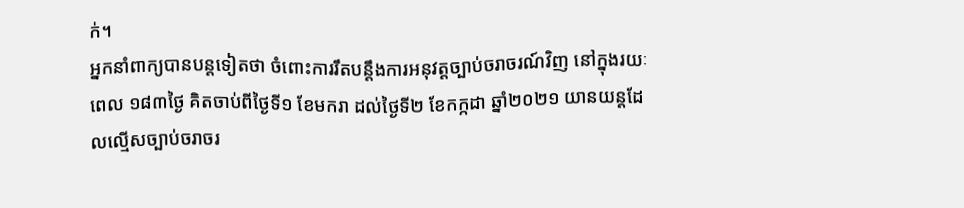ក់។
អ្នកនាំពាក្យបានបន្តទៀតថា ចំពោះការរឹតបន្តឹងការអនុវត្តច្បាប់ចរាចរណ៍វិញ នៅក្នុងរយៈពេល ១៨៣ថ្ងៃ គិតចាប់ពីថ្ងៃទី១ ខែមករា ដល់ថ្ងៃទី២ ខែកក្កដា ឆ្នាំ២០២១ យានយន្តដែលល្មើសច្បាប់ចរាចរ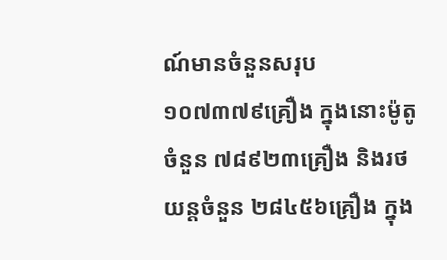ណ៍មានចំនួនសរុប ១០៧៣៧៩គ្រឿង ក្នុងនោះម៉ូតូចំនួន ៧៨៩២៣គ្រឿង និងរថយន្តចំនួន ២៨៤៥៦គ្រឿង ក្នុង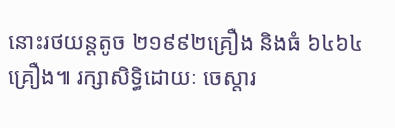នោះរថយន្តតូច ២១៩៩២គ្រឿង និងធំ ៦៤៦៤គ្រឿង៕ រក្សាសិទ្ធិដោយៈ ចេស្តារ